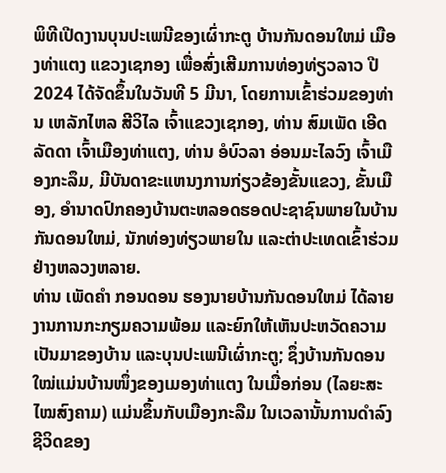ພິທີເປີດງານບຸນປະເພນີຂອງເຜົ່າກະຕູ ບ້ານກັນດອນໃຫມ່ ເມືອງທ່າແຕງ ແຂວງເຊກອງ ເພື່ອສົ່ງເສີມການທ່ອງທ່ຽວລາວ ປີ 2024 ໄດ້ຈັດຂຶ້ນໃນວັນທີ 5 ມີນາ, ໂດຍການເຂົ້າຮ່ວມຂອງທ່ານ ເຫລັກໄຫລ ສີວິໄລ ເຈົ້າແຂວງເຊກອງ, ທ່ານ ສົມເພັດ ເອີດລັດດາ ເຈົ້າເມືອງທ່າແຕງ, ທ່ານ ອໍບົວລາ ອ່ອນມະໄລວົງ ເຈົ້າເມືອງກະລຶມ, ມີບັນດາຂະແຫນງການກ່ຽວຂ້ອງຂັ້ນແຂວງ, ຂັ້ນເມືອງ, ອໍານາດປົກຄອງບ້ານຕະຫລອດຮອດປະຊາຊົນພາຍໃນບ້ານກັນດອນໃຫມ່, ນັກທ່ອງທ່ຽວພາຍໃນ ແລະຕ່າປະເທດເຂົ້າຮ່ວມຢ່າງຫລວງຫລາຍ.
ທ່ານ ເພັດຄໍາ ກອນດອນ ຮອງນາຍບ້ານກັນດອນໃຫມ່ ໄດ້ລາຍງານການກະກຽມຄວາມພ້ອມ ແລະຍົກໃຫ້ເຫັນປະຫວັດຄວາມເປັນມາຂອງບ້ານ ແລະບຸນປະເພນີເຜົ່າກະຕູ; ຊຶ່ງບ້ານກັນດອນໃໝ່ແມ່ນບ້ານໜຶ່ງຂອງເມອງທ່າແຕງ ໃນເມື່ອກ່ອນ (ໄລຍະສະໄໝສົງຄາມ) ແມ່ນຂຶ້ນກັບເມືອງກະລືມ ໃນເວລານັ້ນການດໍາລົງຊີວິດຂອງ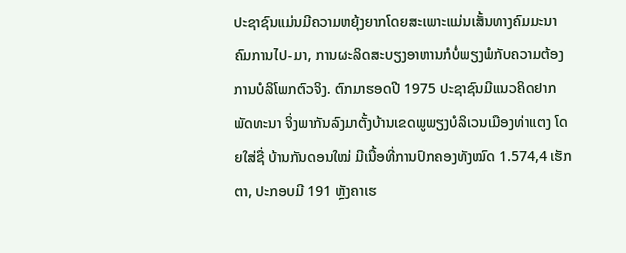ປະຊາຊົນແມ່ນມີຄວາມຫຍຸ້ງຍາກໂດຍສະເພາະແມ່ນເສັ້ນທາງຄົມມະນາຄົມການໄປ-ມາ, ການຜະລິດສະບຽງອາຫານກໍບໍ່ພຽງພໍກັບຄວາມຕ້ອງການບໍລິໂພກຕົວຈິງ. ຕົກມາຮອດປີ 1975 ປະຊາຊົນມີແນວຄິດຢາກພັດທະນາ ຈິ່ງພາກັນລົງມາຕັ້ງບ້ານເຂດພູພຽງບໍລິເວນເມືອງທ່າແຕງ ໂດຍໃສ່ຊື່ ບ້ານກັນດອນໃໝ່ ມີເນື້ອທີ່ການປົກຄອງທັງໝົດ 1.574,4 ເຮັກຕາ, ປະກອບມີ 191 ຫຼັງຄາເຮ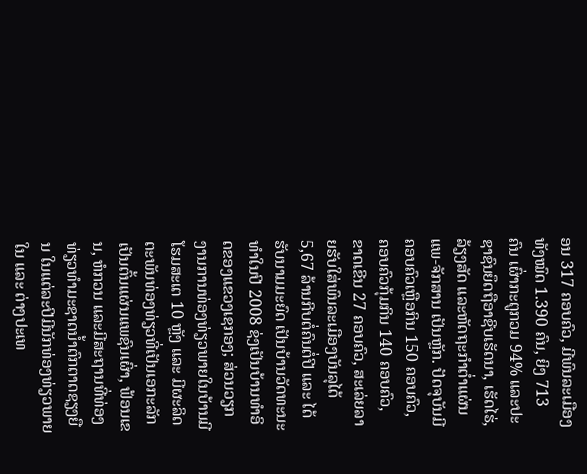ອນ 317 ຄອບຄົວ, ມີພົນລະເມືອງທັງໝົດ 1.390 ຄົນ, ຍິງ 713 ຄົນ ເຜົ່າກະຕູກວມ 94% ແລະປະຊາຊົນຍຶດຖືອາຊີບເຮັດນາ, ເຮັດໄຮ່,ລ້ຽງສັດ ແລະຫັດຖະກຳຕໍ່າແຜ່ນແພ-ຈັກສານ ເປັນຫຼັກ. ປັດຈຸບັນມີຄອບຄົວເຫຼືອກິນ 150 ຄອບຄົວ, ຄອບຄົວກຸ້ມກິນ 140 ຄອບຄົວ, ຂາດເຂີນ 27 ຄອບຄົວ, ສະເລ່ຍລາຍຮັບໃສ່ພົນລະເມືອງບັນລຸໄດ້ 5,67 ລ້ານກີບຕໍ່ຄົນຕໍ່ປີ ແລະ ໄດ້ຮັບນາມມະຍົດ ເປັນບ້ານວັດທະນະທໍາໃນປີ 2008 ຊ່ງເປັນບ້ານທໍາອິດຂອງແຂວງເຊກອງ; ສ່ວນວຽກງານການທ່ອງທ່ຽວພາຍໃນບ້ານມີໂຮມສະເຕ 10 ຫຼັງ ແລະ ມີຜະລິດຕະພັນທ່ອງທ່ຽວທີ່ເປັນເອກະລັກ ເປັນຕົ້ນແຜ່ນແພຊົນເຜົ່າ, ຟ້ອນເຂນ, ຫໍກວນ ແລະມີສະຖານທີ່ທ່ອງທ່ຽວທໍາມະຊາດນໍ້າຕົກຕາດຊຽງຍືນ ໃນແຕ່ລະປີມີນັກທ່ອງທ່ຽວພາຍໃນ ແລະ ຕ່າງປະເທ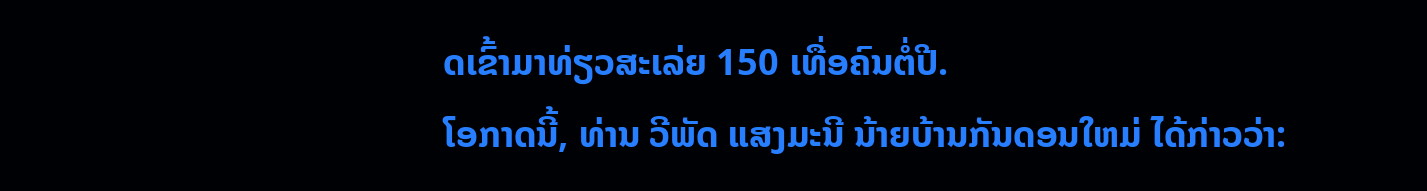ດເຂົ້າມາທ່ຽວສະເລ່ຍ 150 ເທື່ອຄົນຕໍ່ປີ.
ໂອກາດນີ້, ທ່ານ ວີພັດ ແສງມະນີ ນ້າຍບ້ານກັນດອນໃຫມ່ ໄດ້ກ່າວວ່າ: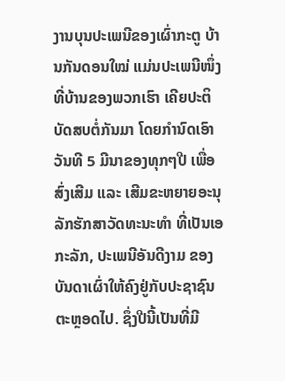ງານບຸນປະເພນີຂອງເຜົ່າກະຕູ ບ້ານກັນດອນໃໝ່ ແມ່ນປະເພນີໜຶ່ງທີ່ບ້ານຂອງພວກເຮົາ ເຄີຍປະຕິບັດສບຕໍ່ກັນມາ ໂດຍກໍານົດເອົາວັນທີ 5 ມີນາຂອງທຸກໆປີ ເພື່ອສົ່ງເສີມ ແລະ ເສີມຂະຫຍາຍອະນຸລັກຮັກສາວັດທະນະທໍາ ທີ່ເປັນເອກະລັກ, ປະເພນີອັນດີງາມ ຂອງບັນດາເຜົ່າໃຫ້ຄົງຢູ່ກັບປະຊາຊົນຕະຫຼອດໄປ. ຊຶ່ງປີນີ້ເປັນທີ່ມີ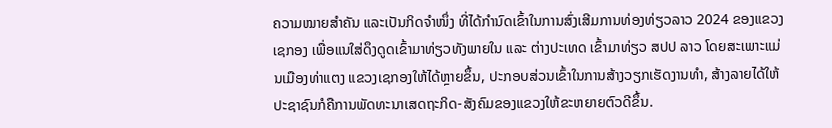ຄວາມໝາຍສໍາຄັນ ແລະເປັນກິດຈໍາໜຶ່ງ ທີ່ໄດ້ກໍານົດເຂົ້າໃນການສົ່ງເສີມການທ່ອງທ່ຽວລາວ 2024 ຂອງແຂວງເຊກອງ ເພື່ອແນໃສ່ດຶງດູດເຂົ້າມາທ່ຽວທັງພາຍໃນ ແລະ ຕ່າງປະເທດ ເຂົ້າມາທ່ຽວ ສປປ ລາວ ໂດຍສະເພາະແມ່ນເມືອງທ່າແຕງ ແຂວງເຊກອງໃຫ້ໄດ້ຫຼາຍຂຶ້ນ, ປະກອບສ່ວນເຂົ້າໃນການສ້າງວຽກເຮັດງານທໍາ, ສ້າງລາຍໄດ້ໃຫ້ປະຊາຊົນກໍຄືການພັດທະນາເສດຖະກິດ-ສັງຄົມຂອງແຂວງໃຫ້ຂະຫຍາຍຕົວດີຂຶ້ນ.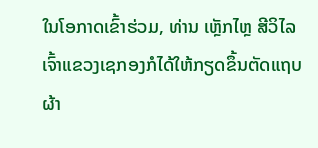ໃນໂອກາດເຂົ້າຮ່ວມ, ທ່ານ ເຫຼັກໄຫຼ ສີວິໄລ ເຈົ້າແຂວງເຊກອງກໍໄດ້ໃຫ້ກຽດຂຶ້ນຕັດແຖບຜ້າ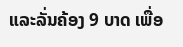ແລະລັ່ນຄ້ອງ 9 ບາດ ເພື່ອ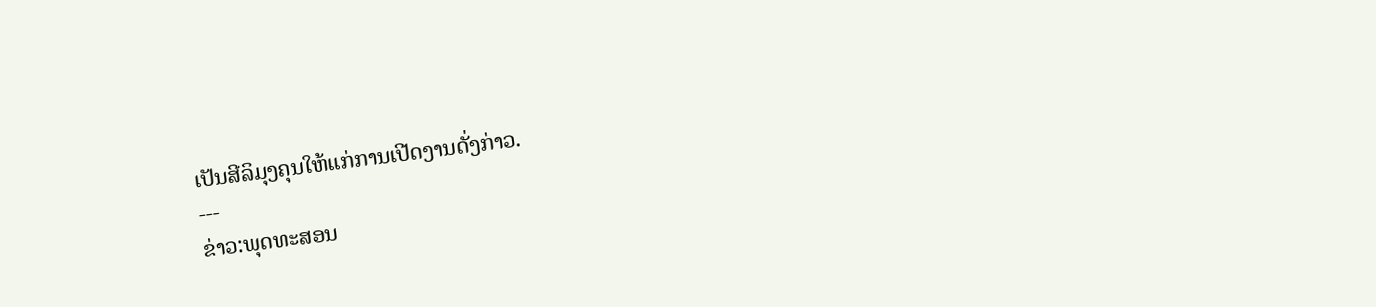ເປັນສີລິມຸງຄຸນໃຫ້ແກ່ການເປີດງານດັ່ງກ່າວ.
---
ຂ່າວ:ພຸດທະສອນ